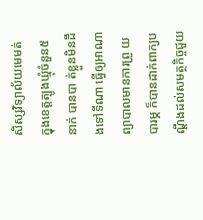សិស្សវិទ្យាល័យមេមត់ ក្នុងខេត្តត្បូងឃ្មុំចំនួន៥នាក់ បានបា ត់ខ្លួនមិនដឹងទៅទីណា ធ្វើឲ្យអាណាព្យាបាលមានការព្រួ យបារម្ភ ក៏បានដាក់ពាក្យបណ្តឹងដល់សមត្ថកិច្ចជួយ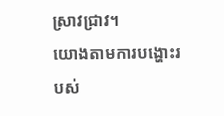ស្រាវជ្រាវ។
យោងតាមការបង្ហោះរបស់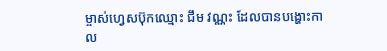ម្ចាស់ហ្វេសប៊ុកឈ្មោះ ជឹម វណ្ណះ ដែលបានបង្ហោះកាល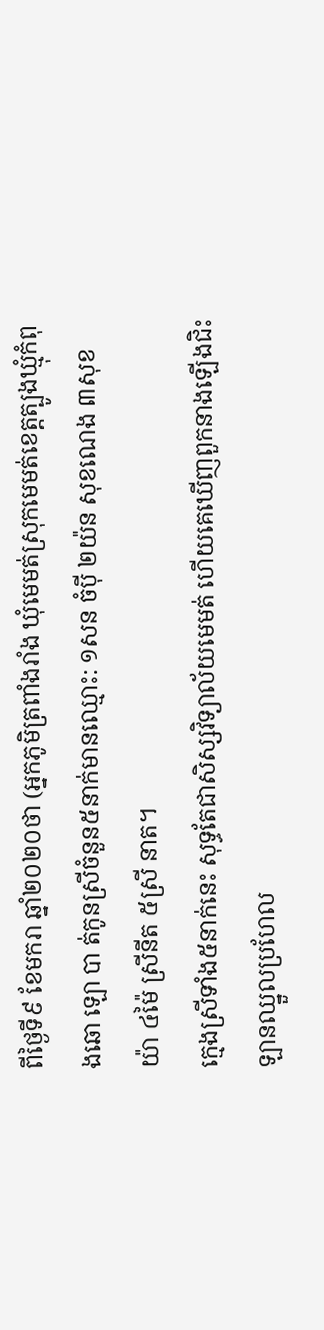ពីថ្ងៃទី៩ ខែមករា ឆ្នាំ២០២០ថា (អ្នកភូមិត្រពាំងរាំង ឃុំមេមត់ស្រុកមេមត់ខេត្តត្បូងឃ្មុំកំពុងឆោ ឡោ បា ត់កូនស្រីចំនួន៥នាក់មានឈ្មោះ: ១សន ចំប៉ី ២យ៉ន សុខណេង ៣សុខ យ៉ា ៤ម៉ៃ ស្រីនីត ៥ស្រី នាត។
ក្មេងស្រីទាំង៥នាក់នេះ សុទ្ធតែជាសិស្សវិទ្យាល័យមេមត់ ហើយគេឃើញពួកនាងឡើងជិះឡានឈ្នួលប្រហែល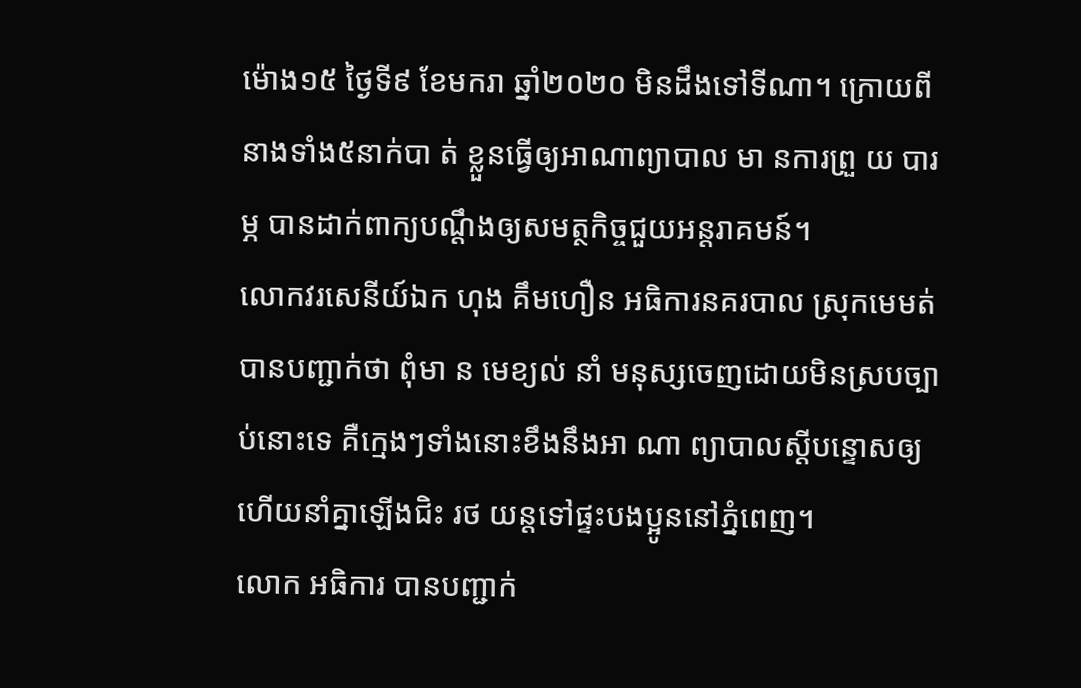ម៉ោង១៥ ថ្ងៃទី៩ ខែមករា ឆ្នាំ២០២០ មិនដឹងទៅទីណា។ ក្រោយពីនាងទាំង៥នាក់បា ត់ ខ្លួនធ្វើឲ្យអាណាព្យាបាល មា នការព្រួ យ បារម្ភ បានដាក់ពាក្យបណ្តឹងឲ្យសមត្ថកិច្ចជួយអន្តរាគមន៍។
លោកវរសេនីយ៍ឯក ហុង គឹមហឿន អធិការនគរបាល ស្រុកមេមត់ បានបញ្ជាក់ថា ពុំមា ន មេខ្យល់ នាំ មនុស្សចេញដោយមិនស្របច្បាប់នោះទេ គឺក្មេងៗទាំងនោះខឹងនឹងអា ណា ព្យាបាលស្ដីបន្ទោសឲ្យ ហើយនាំគ្នាឡើងជិះ រថ យន្តទៅផ្ទះបងប្អូននៅភ្នំពេញ។
លោក អធិការ បានបញ្ជាក់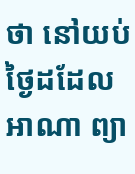ថា នៅយប់ថ្ងៃដដែល អាណា ព្យា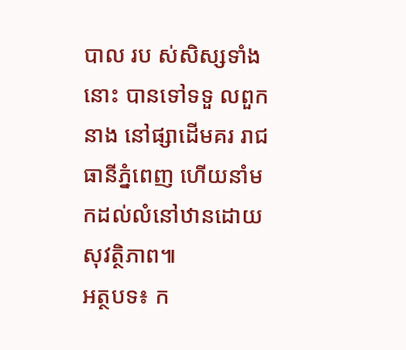បាល រប ស់សិស្សទាំងនោះ បានទៅទទួ លពួកនាង នៅផ្សាដើមគរ រាជធានីភ្នំពេញ ហើយនាំមកដល់លំនៅឋានដោយសុវត្ថិភាព៕
អត្ថបទ៖ ក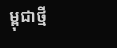ម្ពុជាថ្មី